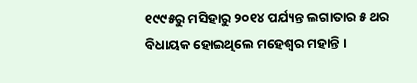୧୯୯୫ରୁ ମସିହାରୁ ୨୦୧୪ ପର୍ଯ୍ୟନ୍ତ ଲଗାତାର ୫ ଥର ବିଧାୟକ ହୋଇଥିଲେ ମହେଶ୍ବର ମହାନ୍ତି ।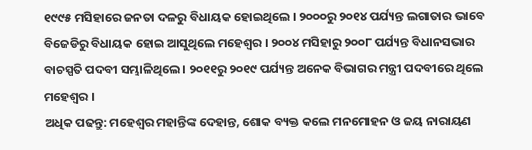୧୯୯୫ ମସିହାରେ ଜନତା ଦଳରୁ ବିଧାୟକ ହୋଇଥିଲେ । ୨୦୦୦ରୁ ୨୦୧୪ ପର୍ଯ୍ୟନ୍ତ ଲଗାତାର ଭାବେ ବିଜେଡିରୁ ବିଧାୟକ ହୋଇ ଆସୁଥିଲେ ମହେଶ୍ବର । ୨୦୦୪ ମସିହାରୁ ୨୦୦୮ ପର୍ଯ୍ୟନ୍ତ ବିଧାନସଭାର ବାଚସ୍ପତି ପଦବୀ ସମ୍ଭାଳିଥିଲେ । ୨୦୧୧ରୁ ୨୦୧୯ ପର୍ଯ୍ୟନ୍ତ ଅନେକ ବିଭାଗର ମନ୍ତ୍ରୀ ପଦବୀରେ ଥିଲେ ମହେଶ୍ବର ।
ଅଧିକ ପଢନ୍ତୁ: ମହେଶ୍ୱର ମହାନ୍ତିଙ୍କ ଦେହାନ୍ତ, ଶୋକ ବ୍ୟକ୍ତ କଲେ ମନମୋହନ ଓ ଜୟ ନାରାୟଣ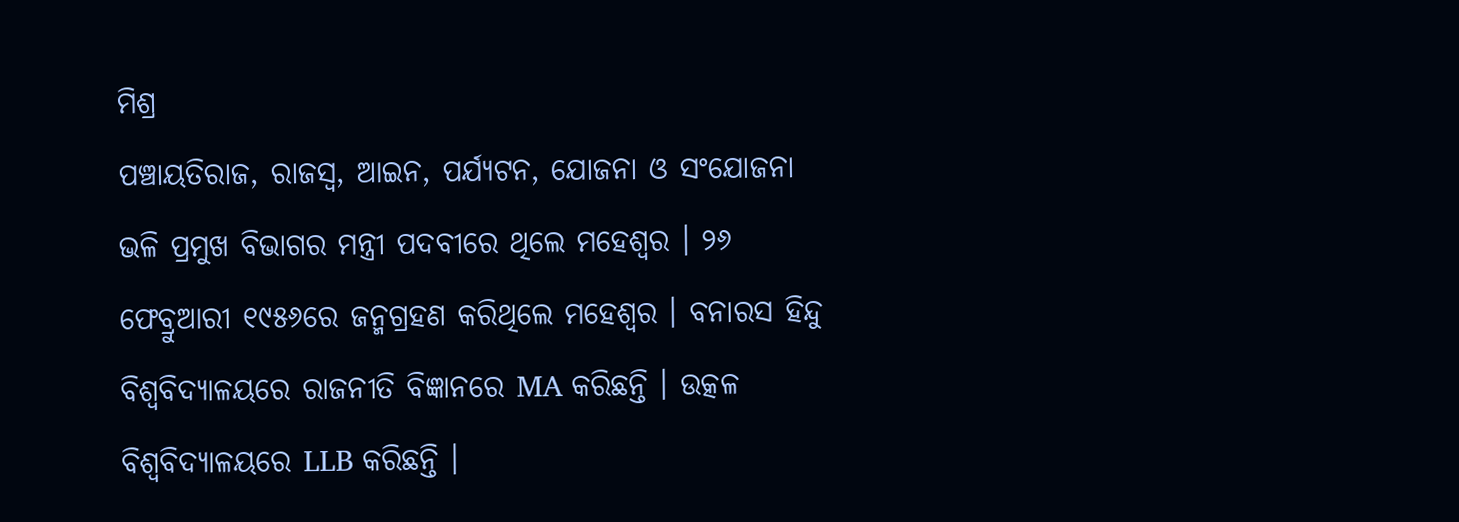ମିଶ୍ର
ପଞ୍ଚାୟତିରାଜ, ରାଜସ୍ବ, ଆଇନ, ପର୍ଯ୍ୟଟନ, ଯୋଜନା ଓ ସଂଯୋଜନା ଭଳି ପ୍ରମୁଖ ବିଭାଗର ମନ୍ତ୍ରୀ ପଦବୀରେ ଥିଲେ ମହେଶ୍ବର । ୨୬ ଫେବ୍ରୁଆରୀ ୧୯୫୬ରେ ଜନ୍ମଗ୍ରହଣ କରିଥିଲେ ମହେଶ୍ବର । ବନାରସ ହିନ୍ଦୁ ବିଶ୍ବବିଦ୍ୟାଳୟରେ ରାଜନୀତି ବିଜ୍ଞାନରେ MA କରିଛନ୍ତି । ଉତ୍କଳ ବିଶ୍ବବିଦ୍ୟାଳୟରେ LLB କରିଛନ୍ତି ।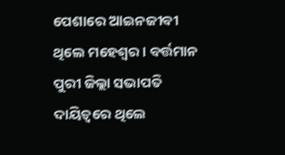ପେଶାରେ ଆଇନଜୀବୀ ଥିଲେ ମହେଶ୍ବର । ବର୍ତ୍ତମାନ ପୁରୀ ଜିଲ୍ଲା ସଭାପତି ଦାୟିତ୍ବରେ ଥିଲେ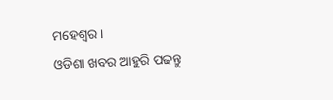ମହେଶ୍ବର ।
ଓଡିଶା ଖବର ଆହୁରି ପଢନ୍ତୁ